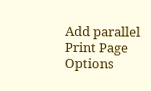Add parallel Print Page Options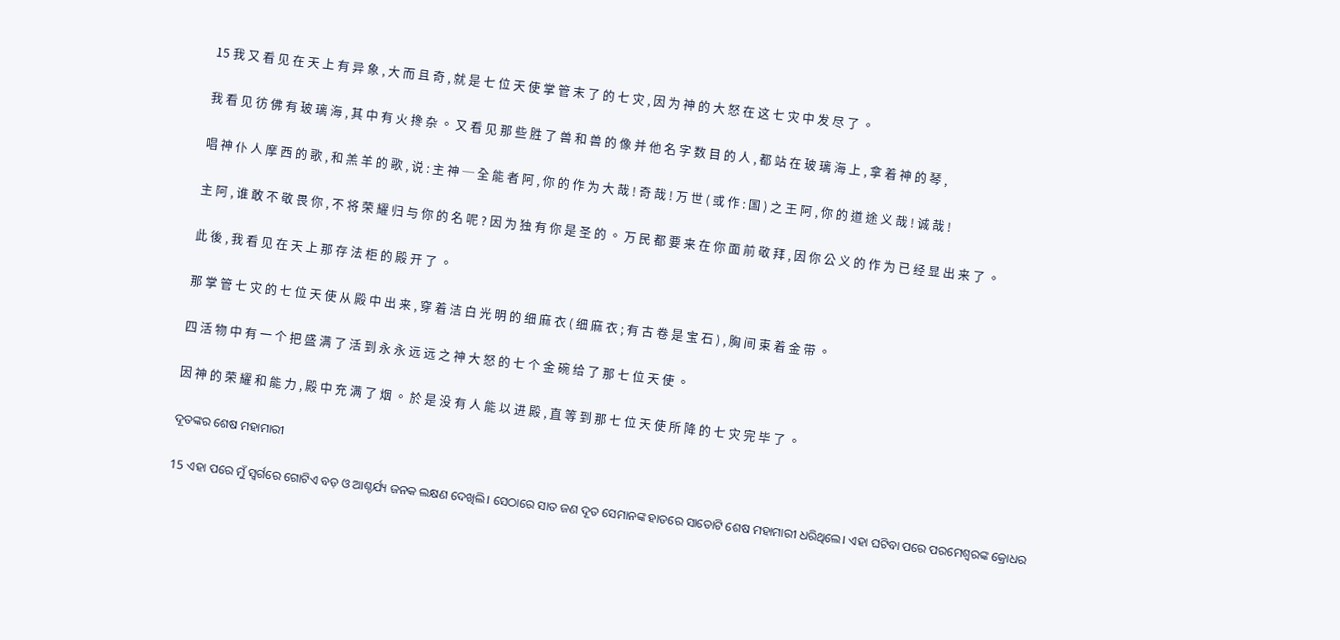15 我 又 看 见 在 天 上 有 异 象 , 大 而 且 奇 , 就 是 七 位 天 使 掌 管 末 了 的 七 灾 , 因 为 神 的 大 怒 在 这 七 灾 中 发 尽 了 。

我 看 见 彷 佛 有 玻 璃 海 , 其 中 有 火 搀 杂 。 又 看 见 那 些 胜 了 兽 和 兽 的 像 并 他 名 字 数 目 的 人 , 都 站 在 玻 璃 海 上 , 拿 着 神 的 琴 ,

唱 神 仆 人 摩 西 的 歌 , 和 羔 羊 的 歌 , 说 : 主 神 ─ 全 能 者 阿 , 你 的 作 为 大 哉 ! 奇 哉 ! 万 世 ( 或 作 : 国 ) 之 王 阿 , 你 的 道 途 义 哉 ! 诚 哉 !

主 阿 , 谁 敢 不 敬 畏 你 , 不 将 荣 耀 归 与 你 的 名 呢 ? 因 为 独 有 你 是 圣 的 。 万 民 都 要 来 在 你 面 前 敬 拜 , 因 你 公 义 的 作 为 已 经 显 出 来 了 。

此 後 , 我 看 见 在 天 上 那 存 法 柜 的 殿 开 了 。

那 掌 管 七 灾 的 七 位 天 使 从 殿 中 出 来 , 穿 着 洁 白 光 明 的 细 麻 衣 ( 细 麻 衣 ; 有 古 卷 是 宝 石 ) , 胸 间 束 着 金 带 。

四 活 物 中 有 一 个 把 盛 满 了 活 到 永 永 远 远 之 神 大 怒 的 七 个 金 碗 给 了 那 七 位 天 使 。

因 神 的 荣 耀 和 能 力 , 殿 中 充 满 了 烟 。 於 是 没 有 人 能 以 进 殿 , 直 等 到 那 七 位 天 使 所 降 的 七 灾 完 毕 了 。

ଦୂତଙ୍କର ଶେଷ ମହାମାରୀ

15 ଏହା ପରେ ମୁଁ ସ୍ୱର୍ଗରେ ଗୋଟିଏ ବଡ଼ ଓ ଆଶ୍ଚର୍ଯ୍ୟ ଜନକ ଲକ୍ଷଣ ଦେଖିଲି। ସେଠାରେ ସାତ ଜଣ ଦୂତ ସେମାନଙ୍କ ହାତରେ ସାତୋଟି ଶେଷ ମହାମାରୀ ଧରିଥିଲେ। ଏହା ଘଟିବା ପରେ ପରମେଶ୍ୱରଙ୍କ କ୍ରୋଧର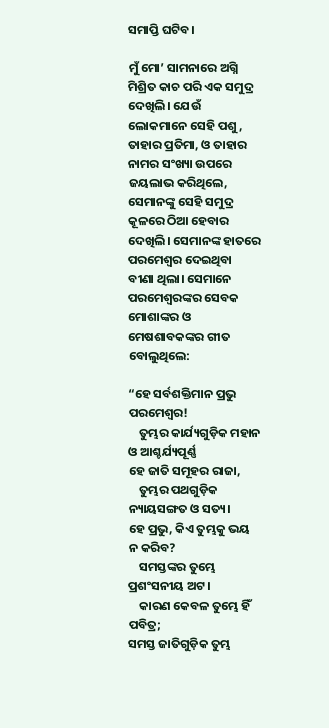ସମାପ୍ତି ଘଟିବ।

ମୁଁ ମୋ’ ସାମନାରେ ଅଗ୍ନି ମିଶ୍ରିତ କାଚ ପରି ଏକ ସମୁଦ୍ର ଦେଖିଲି। ଯେଉଁ ଲୋକମାନେ ସେହି ପଶୁ, ତାହାର ପ୍ରତିମା, ଓ ତାହାର ନାମର ସଂଖ୍ୟା ଉପରେ ଜୟଲାଭ କରିଥିଲେ, ସେମାନଙ୍କୁ ସେହି ସମୁଦ୍ର କୂଳରେ ଠିଆ ହେବାର ଦେଖିଲି। ସେମାନଙ୍କ ହାତରେ ପରମେଶ୍ୱର ଦେଇଥିବା ବୀଣା ଥିଲା। ସେମାନେ ପରମେଶ୍ୱରଙ୍କର ସେବକ ମୋଶାଙ୍କର ଓ ମେଷଶାବକଙ୍କର ଗୀତ ବୋଲୁଥିଲେ:

“ହେ ସର୍ବଶକ୍ତିମାନ ପ୍ରଭୁ ପରମେଶ୍ୱର!
    ତୁମ୍ଭର କାର୍ଯ୍ୟଗୁଡ଼ିକ ମହାନ ଓ ଆଶ୍ଚର୍ଯ୍ୟପୂର୍ଣ୍ଣ
ହେ ଜାତି ସମୂହର ରାଜା,
    ତୁମ୍ଭର ପଥଗୁଡ଼ିକ ନ୍ୟାୟସଙ୍ଗତ ଓ ସତ୍ୟ।
ହେ ପ୍ରଭୁ, କିଏ ତୁମ୍ଭକୁ ଭୟ ନ କରିବ?
    ସମସ୍ତଙ୍କର ତୁମ୍ଭେ ପ୍ରଶଂସନୀୟ ଅଟ।
    କାରଣ କେବଳ ତୁମ୍ଭେ ହିଁ ପବିତ୍ର;
ସମସ୍ତ ଜାତିଗୁଡ଼ିକ ତୁମ୍ଭ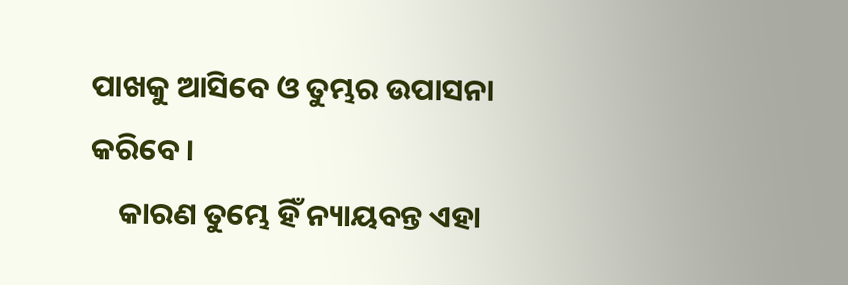ପାଖକୁ ଆସିବେ ଓ ତୁମ୍ଭର ଉପାସନା କରିବେ।
    କାରଣ ତୁମ୍ଭେ ହିଁ ନ୍ୟାୟବନ୍ତ ଏହା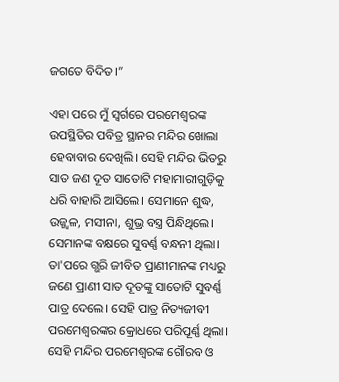ଜଗତେ ବିଦିତ।”

ଏହା ପରେ ମୁଁ ସ୍ୱର୍ଗରେ ପରମେଶ୍ୱରଙ୍କ ଉପସ୍ଥିତିର ପବିତ୍ର ସ୍ଥାନର ମନ୍ଦିର ଖୋଲା ହେବାବାର ଦେଖିଲି। ସେହି ମନ୍ଦିର ଭିତରୁ ସାତ ଜଣ ଦୂତ ସାତୋଟି ମହାମାରୀଗୁଡ଼ିକୁ ଧରି ବାହାରି ଆସିଲେ। ସେମାନେ ଶୁଦ୍ଧ, ଉଜ୍ଜ୍ୱଳ, ମସୀନା, ଶୁଭ୍ର ବସ୍ତ୍ର ପିନ୍ଧିଥିଲେ। ସେମାନଙ୍କ ବକ୍ଷରେ ସୁବର୍ଣ୍ଣ ବନ୍ଧନୀ ଥିଲା। ତା'ପରେ ଗ୍ଭରି ଜୀବିତ ପ୍ରାଣୀମାନଙ୍କ ମଧ୍ୟରୁ ଜଣେ ପ୍ରାଣୀ ସାତ ଦୂତଙ୍କୁ ସାତୋଟି ସୁବର୍ଣ୍ଣ ପାତ୍ର ଦେଲେ। ସେହି ପାତ୍ର ନିତ୍ୟଜୀବୀ ପରମେଶ୍ୱରଙ୍କର କ୍ରୋଧରେ ପରିପୂର୍ଣ୍ଣ ଥିଲା। ସେହି ମନ୍ଦିର ପରମେଶ୍ୱରଙ୍କ ଗୌରବ ଓ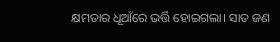କ୍ଷମତାର ଧୂଆଁରେ ଭର୍ତ୍ତି ହୋଇଗଲା। ସାତ ଜଣ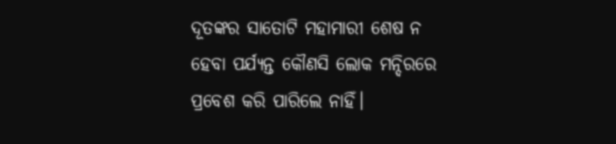ଦୂତଙ୍କର ସାତୋଟି ମହାମାରୀ ଶେଷ ନ ହେବା ପର୍ଯ୍ୟନ୍ତ କୌଣସି ଲୋକ ମନ୍ଦିରରେ ପ୍ରବେଶ କରି ପାରିଲେ ନାହିଁ।